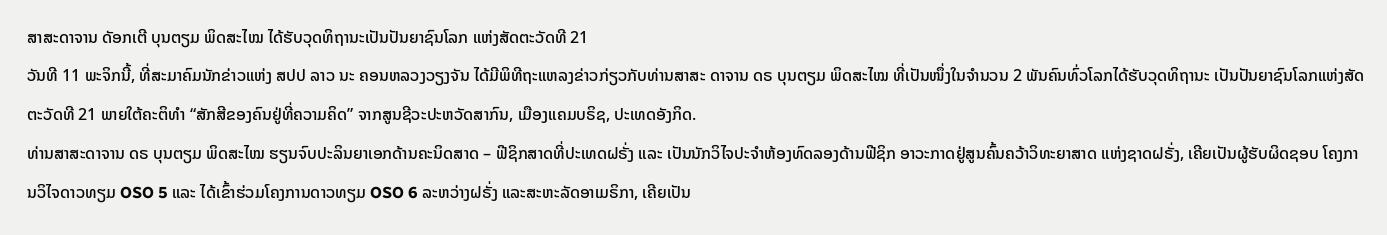ສາສະດາຈານ ດັອກເຕີ ບຸນຕຽມ ພິດສະໄໝ ໄດ້ຮັບວຸດທິຖານະເປັນປັນຍາຊົນໂລກ ແຫ່ງສັດຕະວັດທີ 21
ວັນທີ 11 ພະຈິກນີ້, ທີ່ສະມາຄົມນັກຂ່າວແຫ່ງ ສປປ ລາວ ນະ ຄອນຫລວງວຽງຈັນ ໄດ້ມີພິທີຖະແຫລງຂ່າວກ່ຽວກັບທ່ານສາສະ ດາຈານ ດຣ ບຸນຕຽມ ພິດສະໄໝ ທີ່ເປັນໜຶ່ງໃນຈໍານວນ 2 ພັນຄົນທົ່ວໂລກໄດ້ຮັບວຸດທິຖານະ ເປັນປັນຍາຊົນໂລກແຫ່ງສັດຕະວັດທີ 21 ພາຍໃຕ້ຄະຕິທໍາ “ສັກສີຂອງຄົນຢູ່ທີ່ຄວາມຄິດ” ຈາກສູນຊີວະປະຫວັດສາກົນ, ເມືອງແຄມບຣິຊ, ປະເທດອັງກິດ.
ທ່ານສາສະດາຈານ ດຣ ບຸນຕຽມ ພິດສະໄໝ ຮຽນຈົບປະລິນຍາເອກດ້ານຄະນິດສາດ – ຟີຊິກສາດທີ່ປະເທດຝຣັ່ງ ແລະ ເປັນນັກວິໄຈປະຈຳຫ້ອງທົດລອງດ້ານຟີຊິກ ອາວະກາດຢູ່ສູນຄົ້ນຄວ້າວິທະຍາສາດ ແຫ່ງຊາດຝຣັ່ງ, ເຄີຍເປັນຜູ້ຮັບຜິດຊອບ ໂຄງການວິໄຈດາວທຽມ OSO 5 ແລະ ໄດ້ເຂົ້າຮ່ວມໂຄງການດາວທຽມ OSO 6 ລະຫວ່າງຝຣັ່ງ ແລະສະຫະລັດອາເມຣິກາ, ເຄີຍເປັນ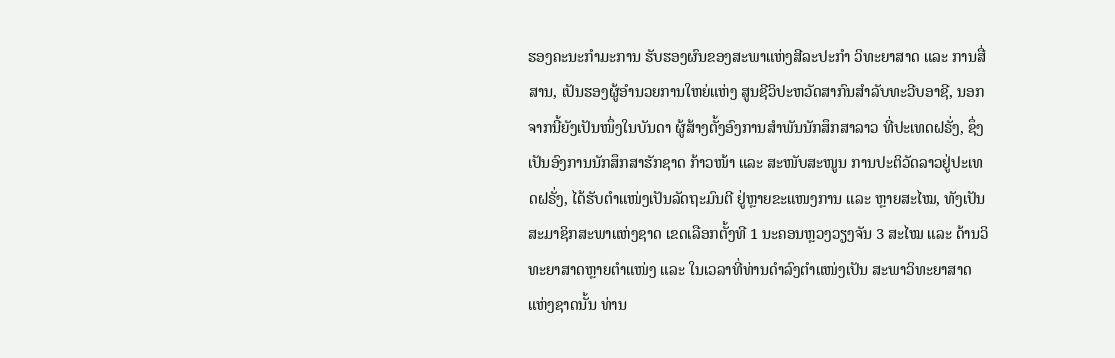ຮອງຄະນະກຳມະການ ຮັບຮອງຜົນຂອງສະພາແຫ່ງສີລະປະກຳ ວິທະຍາສາດ ແລະ ການສື່ສານ, ເປັນຮອງຜູ້ອຳນວຍການໃຫຍ່ແຫ່ງ ສູນຊີວິປະຫວັດສາກົນສຳລັບທະວີບອາຊີ, ນອກຈາກນີ້ຍັງເປັນໜຶ່ງໃນບັນດາ ຜູ້ສ້າງຕັ້ງອົງການສໍາພັນນັກສຶກສາລາວ ທີ່ປະເທດຝຣັ່ງ, ຊຶ່ງເປັນອົງການນັກສຶກສາຮັກຊາດ ກ້າວໜ້າ ແລະ ສະໜັບສະໜູນ ການປະຕິວັດລາວຢູ່ປະເທດຝຣັ່ງ, ໄດ້ຮັບຕໍາແໜ່ງເປັນລັດຖະມົນຕີ ຢູ່ຫຼາຍຂະແໜງການ ແລະ ຫຼາຍສະໄໝ, ທັງເປັນສະມາຊິກສະພາແຫ່ງຊາດ ເຂດເລືອກຕັ້ງທີ 1 ນະຄອນຫຼວງວຽງຈັນ 3 ສະໄໝ ແລະ ດ້ານວິທະຍາສາດຫຼາຍຕຳແໜ່ງ ແລະ ໃນເວລາທີ່ທ່ານດຳລົງຕຳແໜ່ງເປັນ ສະພາວິທະຍາສາດແຫ່ງຊາດນັ້ນ ທ່ານ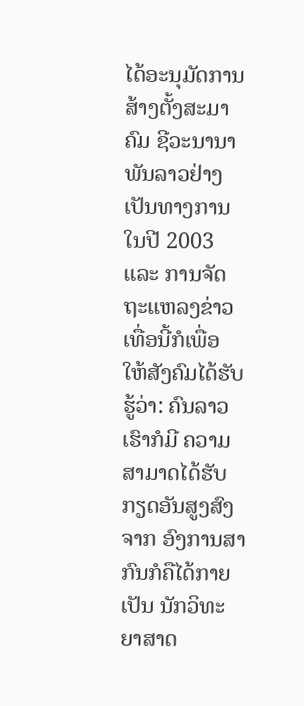ໄດ້ອະນຸມັດການສ້າງຕັ້ງສະມາຄົມ ຊີວະນານາພັນລາວຢ່າງເປັນທາງການ ໃນປີ 2003 ແລະ ການຈັດຖະແຫລງຂ່າວເທື່ອນີ້ກໍເພື່ອ ໃຫ້ສັງຄົມໄດ້ຮັບຮູ້ວ່າ: ຄົນລາວເຮົາກໍມີ ຄວາມສາມາດໄດ້ຮັບກຽດອັນສູງສົງຈາກ ອົງການສາກົນກໍຄືໄດ້ກາຍເປັນ ນັກວິທະຍາສາດ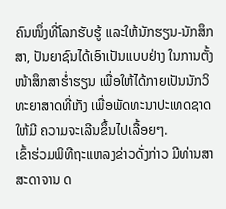ຄົນໜຶ່ງທີ່ໂລກຮັບຮູ້ ແລະໃຫ້ນັກຮຽນ-ນັກສຶກສາ, ປັນຍາຊົນໄດ້ເອົາເປັນແບບຢ່າງ ໃນການຕັ້ງໜ້າສຶກສາຮໍ່າຮຽນ ເພື່ອໃຫ້ໄດ້ກາຍເປັນນັກວິທະຍາສາດທີ່ເກັງ ເພື່ອພັດທະນາປະເທດຊາດໃຫ້ມີ ຄວາມຈະເລີນຂຶ້ນໄປເລື້ອຍໆ.
ເຂົ້າຮ່ວມພິທີຖະແຫລງຂ່າວດັ່ງກ່າວ ມີທ່ານສາສະດາຈານ ດ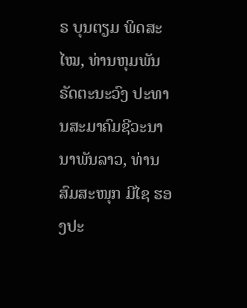ຣ ບຸນຕຽມ ພິດສະໄໝ, ທ່ານຫຸມພັນ ຣັດຕະນະວົງ ປະທານສະມາຄົມຊີວະນານາພັນລາວ, ທ່ານ ສົມສະໜຸກ ມີໄຊ ຮອງປະ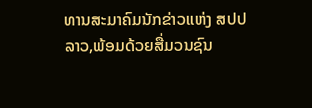ທານສະມາຄົມນັກຂ່າວແຫ່ງ ສປປ ລາວ,ພ້ອມດ້ວຍສື່ມວນຊົນ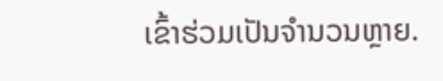ເຂົ້າຮ່ວມເປັນຈຳນວນຫຼາຍ.